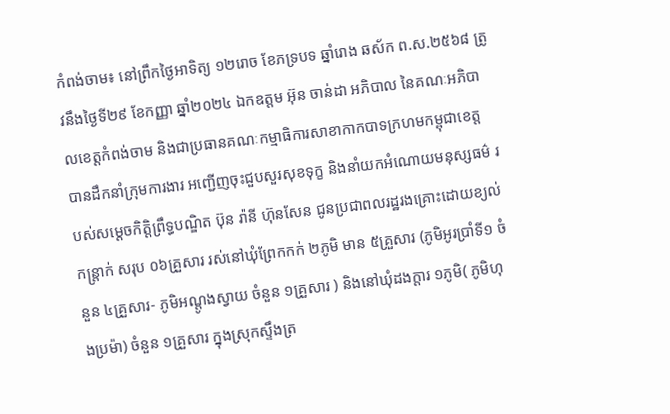កំពង់ចាម៖ នៅព្រឹកថ្ងៃអាទិត្យ ១២រោច ខែភទ្របទ ឆ្នាំរោង ឆស័ក ព.ស.២៥៦៨ ត្រូវនឹងថ្ងៃទី២៩ ខែកញ្ញា ឆ្នាំ២០២៤ ឯកឧត្តម អ៊ុន ចាន់ដា អភិបាល នៃគណៈអភិបាលខេត្តកំពង់ចាម និងជាប្រធានគណៈកម្មាធិការសាខាកាកបាទក្រហមកម្ពុជាខេត្ត បានដឹកនាំក្រុមការងារ អញ្ជើញចុះជួបសួរសុខទុក្ខ និងនាំយកអំណោយមនុស្សធម៌ របស់សម្តេចកិត្តិព្រឹទ្ធបណ្ឌិត ប៊ុន រ៉ានី ហ៊ុនសែន ជូនប្រជាពលរដ្ឋរងគ្រោះដោយខ្យល់កន្ត្រាក់ សរុប ០៦គ្រួសារ រស់នៅឃុំព្រែកកក់ ២ភូមិ មាន ៥គ្រួសារ (ភូមិអូរប្រាំទី១ ចំនួន ៤គ្រួសារ- ភូមិអណ្តូងស្វាយ ចំនួន ១គ្រួសារ ) និងនៅឃុំដងក្តារ ១ភូមិ( ភូមិហុងប្រម៉ា) ចំនួន ១គ្រួសារ ក្នុងស្រុកស្ទឹងត្រ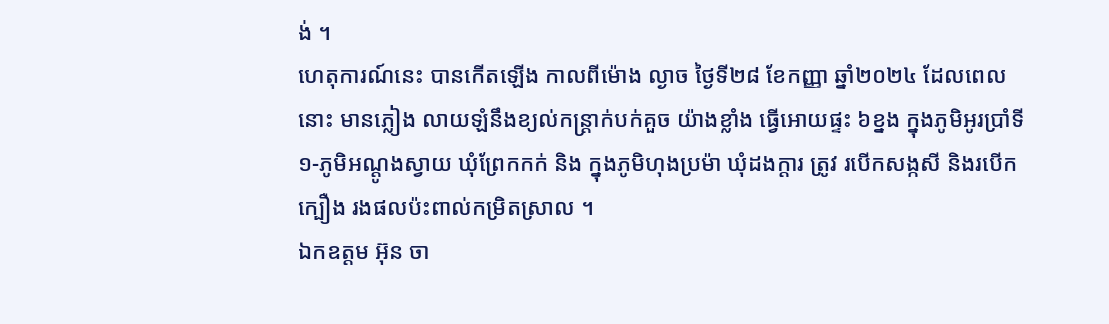ង់ ។
ហេតុការណ៍នេះ បានកើតឡើង កាលពីម៉ោង ល្ងាច ថ្ងៃទី២៨ ខែកញ្ញា ឆ្នាំ២០២៤ ដែលពេលនោះ មានភ្លៀង លាយឡំនឹងខ្យល់កន្ត្រាក់បក់គួច យ៉ាងខ្លាំង ធ្វើអោយផ្ទះ ៦ខ្នង ក្នុងភូមិអូរប្រាំទី១-ភូមិអណ្តូងស្វាយ ឃុំព្រែកកក់ និង ក្នុងភូមិហុងប្រម៉ា ឃុំដងក្តារ ត្រូវ របើកសង្កសី និងរបើកក្បឿង រងផលប៉ះពាល់កម្រិតស្រាល ។
ឯកឧត្តម អ៊ុន ចា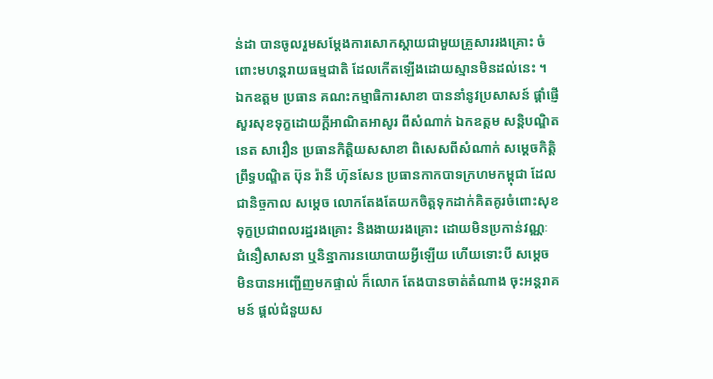ន់ដា បានចូលរួមសម្តែងការសោកស្តាយជាមួយគ្រួសាររងគ្រោះ ចំពោះមហន្តរាយធម្មជាតិ ដែលកើតឡើងដោយស្មានមិនដល់នេះ ។ ឯកឧត្តម ប្រធាន គណះកម្មាធិការសាខា បាននាំនូវប្រសាសន៍ ផ្ដាំផ្ញើសួរសុខទុក្ខដោយក្តីអាណិតអាសូរ ពីសំណាក់ ឯកឧត្តម សន្តិបណ្ឌិត នេត សាវឿន ប្រធានកិត្តិយសសាខា ពិសេសពីសំណាក់ សម្ដេចកិត្តិព្រឹទ្ធបណ្ឌិត ប៊ុន រ៉ានី ហ៊ុនសែន ប្រធានកាកបាទក្រហមកម្ពុជា ដែលជានិច្ចកាល សម្តេច លោកតែងតែយកចិត្តទុកដាក់គិតគូរចំពោះសុខទុក្ខប្រជាពលរដ្ឋរងគ្រោះ និងងាយរងគ្រោះ ដោយមិនប្រកាន់វណ្ណៈ ជំនឿសាសនា ឬនិន្នាការនយោបាយអ្វីឡើយ ហើយទោះបី សម្តេច មិនបានអញ្ជើញមកផ្ទាល់ ក៏លោក តែងបានចាត់តំណាង ចុះអន្តរាគមន៍ ផ្តល់ជំនួយស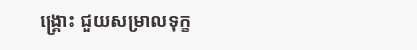ង្រ្គោះ ជួយសម្រាលទុក្ខ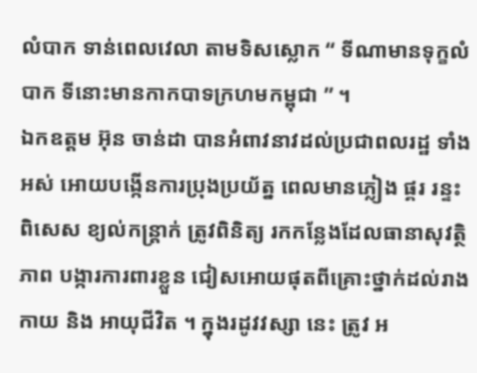លំបាក ទាន់ពេលវេលា តាមទិសស្លោក “ ទីណាមានទុក្ខលំបាក ទីនោះមានកាកបាទក្រហមកម្ពុជា ” ។
ឯកឧត្តម អ៊ុន ចាន់ដា បានអំពាវនាវដល់ប្រជាពលរដ្ឋ ទាំងអស់ អោយបង្កើនការប្រុងប្រយ័ត្ន ពេលមានភ្លៀង ផ្គរ រន្ទះ ពិសេស ខ្យល់កន្ត្រាក់ ត្រូវពិនិត្យ រកកន្លែងដែលធានាសុវត្ថិភាព បង្ការការពារខ្លួន ជៀសអោយផុតពីគ្រោះថ្នាក់ដល់រាងកាយ និង អាយុជីវិត ។ ក្នុងរដូវវស្សា នេះ ត្រូវ អ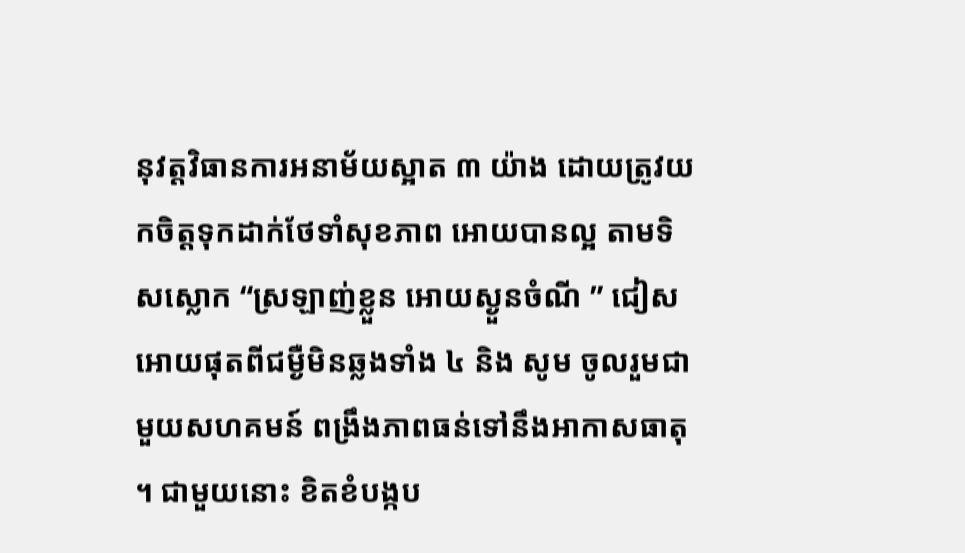នុវត្តវិធានការអនាម័យស្អាត ៣ យ៉ាង ដោយត្រូវយកចិត្តទុកដាក់ថែទាំសុខភាព អោយបានល្អ តាមទិសស្លោក “ស្រឡាញ់ខ្លួន អោយស្ងួនចំណី ” ជៀសអោយផុតពីជម្ងឺមិនឆ្លងទាំង ៤ និង សូម ចូលរួមជាមួយសហគមន៍ ពង្រឹងភាពធន់ទៅនឹងអាកាសធាតុ ។ ជាមួយនោះ ខិតខំបង្កប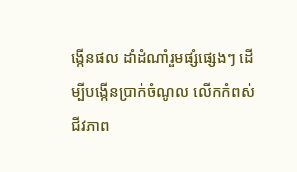ង្កើនផល ដាំដំណាំរួមផ្សំផ្សេងៗ ដើម្បីបង្កើនប្រាក់ចំណូល លើកកំពស់ជីវភាព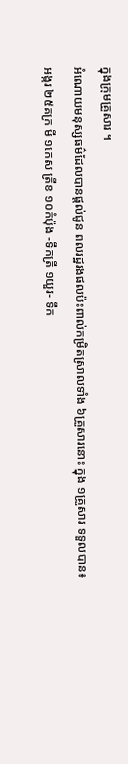ក្នុងក្រុមគ្រួសារ ។
អំណោយមនុស្សធម៌ដែលបានផ្ដល់ជូន ពលរដ្ឋរងផលប៉ះពាល់កម្រិតស្រាលទាំង ៦គ្រួសារនោះ ក្នុង ១គ្រួសារ ទទួលបាន៖
អង្ករ ២៥គក្រ មី ១កេស ត្រីខ ១០កំប៉ុង -ទឹកត្រី ១យួរ- ទឹក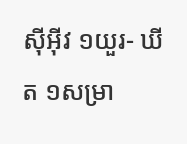ស៊ីអ៊ីវ ១យួរ- ឃីត ១សម្រា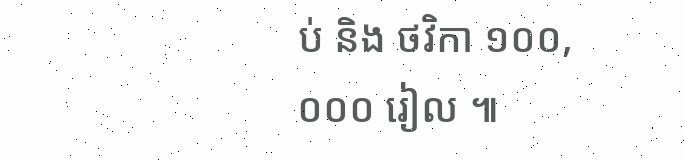ប់ និង ថវិកា ១០០,០០០ រៀល ៕